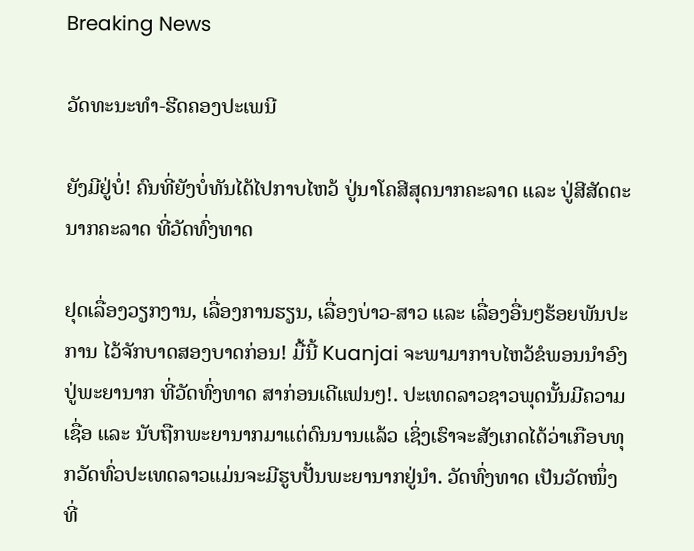Breaking News

ວັດທະນະທໍາ-ຮີດຄອງປະເພນີ

ຍັງມີຢູ່ບໍ່! ຄົນທີ່ຍັງບໍ່ທັນໄດ້ໄປກາບໄຫວ້ ປູ່ນາໂຄສີສຸດນາກຄະລາດ ແລະ ປູ່ສີສັດຕະນາກຄະລາດ ທີ່ວັດທົ່ງທາດ

ຢຸດເລື່ອງວຽກງານ, ເລື່ອງການຮຽນ, ເລື່ອງບ່າວ-ສາວ ແລະ ເລື່ອງອື່ນໆຮ້ອຍພັນປະການ ໄວ້ຈັກບາດສອງບາດກ່ອນ! ມື້ນີ້ Kuanjai ຈະພາມາກາບໄຫວ້ຂໍພອນນໍາອົງປູ່ພະຍານາກ ທີ່ວັດທົ່ງທາດ ສາກ່ອນເດີແຟນໆ!. ປະເທດລາວຊາວພຸດນັ້ນມີຄວາມເຊື່ອ ແລະ ນັບຖືກພະຍານາກມາແຕ່ດົນນານແລ້ວ ເຊິ່ງເຮົາຈະສັງເກດໄດ້ວ່າເກືອບທຸກວັດທົ່ວປະເທດລາວແມ່ນຈະມີຮູບປັ້ນພະຍານາກຢູ່ນໍາ. ວັດທົ່ງທາດ ເປັນວັດໜຶ່ງທີ່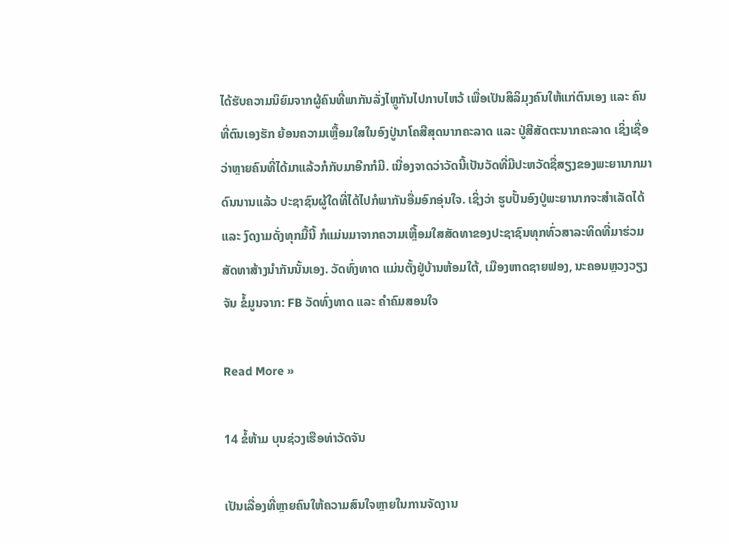ໄດ້ຮັບຄວາມນິຍົມຈາກຜູ້ຄົນທີ່ພາກັນລັ່ງໄຫຼູກັນໄປກາບໄຫວ້ ເພື່ອເປັນສິລິມຸງຄົນໃຫ້ແກ່ຕົນເອງ ແລະ ຄົນທີ່ຕົນເອງຮັກ ຍ້ອນຄວາມເຫຼື້ອມໃສໃນອົງປູ່ນາໂຄສີສຸດນາກຄະລາດ ແລະ ປູ່ສີສັດຕະນາກຄະລາດ ເຊິ່ງເຊື່ອວ່າຫຼາຍຄົນທີ່ໄດ້ມາແລ້ວກໍກັບມາອີກກໍມີ. ເນື່ອງຈາດວ່າວັດນີ້ເປັນວັດທີ່ມີປະຫວັດຊື່ສຽງຂອງພະຍານາກມາດົນນານແລ້ວ ປະຊາຊົນຜູ້ໃດທີ່ໄດ້ໄປກໍພາກັນອື່ມອົກອຸ່ນໃຈ. ເຊິ່ງວ່າ ຮູບປັ້ນອົງປູ່ພະຍານາກຈະສໍາເລັດໄດ້ ແລະ ງົດງາມດັ່ງທຸກມື້ນີ້ ກໍແມ່ນມາຈາກຄວາມເຫຼື້ອມໃສສັດທາຂອງປະຊາຊົນທຸກທົ່ວສາລະທິດທີ່ມາຮ່ວມສັດທາສ້າງນໍາກັນນັ້ນເອງ. ວັດທົ່ງທາດ ແມ່ນຕັ້ງຢູ່ບ້ານຫ້ອມໃຕ້, ເມືອງຫາດຊາຍຟອງ, ນະຄອນຫຼວງວຽງຈັນ ຂໍ້ມູນຈາກ: FB ວັດທົ່ງທາດ ແລະ ຄໍາຄົມສອນໃຈ

Read More »

14 ຂໍ້ຫ້າມ ບຸນຊ່ວງເຮືອທ່າວັດຈັນ

ເປັນເລື່ອງທີ່ຫຼາຍຄົນໃຫ້ຄວາມສົນໃຈຫຼາຍໃນການຈັດງານ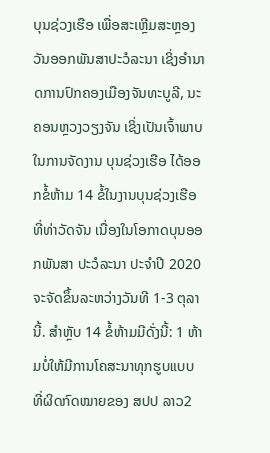ບຸນຊ່ວງເຮືອ ເພື່ອສະເຫຼີມສະຫຼອງວັນອອກພັນສາປະວໍລະນາ ເຊິ່ງອຳນາດການປົກຄອງເມືອງຈັນທະບູລີ, ນະຄອນຫຼວງວຽງຈັນ ເຊິ່ງເປັນເຈົ້າພາບໃນການຈັດງານ ບຸນຊ່ວງເຮືອ ໄດ້ອອກຂໍ້ຫ້າມ 14 ຂໍ້ໃນງານບຸນຊ່ວງເຮືອ ທີ່ທ່າວັດຈັນ ເນື່ອງໃນໂອກາດບຸນອອກພັນສາ ປະວໍລະນາ ປະຈຳປີ 2020 ຈະຈັດຂຶ້ນລະຫວ່າງວັນທີ 1-3 ຕຸລາ ນີ້. ສຳຫຼັບ 14 ຂໍ້ຫ້າມມີດັ່ງນີ້: 1 ຫ້າມບໍ່ໃຫ້ມີການໂຄສະນາທຸກຮູບແບບ ທີ່ຜິດກົດໝາຍຂອງ ສປປ ລາວ2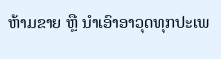ຫ້າມຂາຍ ຫຼື ນໍາເອົາອາວຸດທຸກປະເພ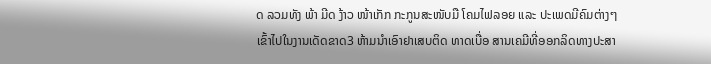ດ ລວມທັງ ພ້າ ມີດ ງ້າວ ໜ້າເກັກ ກະກູນສະໜັບມື ໂຄມໄຟລອຍ ແລະ ປະເພດມີຄົມຕ່າງໆ ເຂົ້າໄປໃນງານເດັດຂາດ3 ຫ້າມນຳເອົາຢາເສບຕິດ ທາດເບື່ອ ສານເຄມີທີ່ອອກລິດທາງປະສາ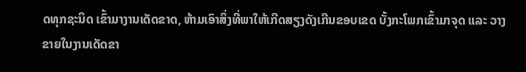ດທຸກຊະນິດ ເຂົ້າມາງານເດັດຂາດ, ຫ້າມເອົາສິ່ງທີ່ພາໃຫ້ເກີດສຽງດັງເກີນຂອບເຂດ ບັ້ງກະໂພກເຂົ້າມາຈຸດ ແລະ ວາງຂາຍໃນງານເດັດຂາ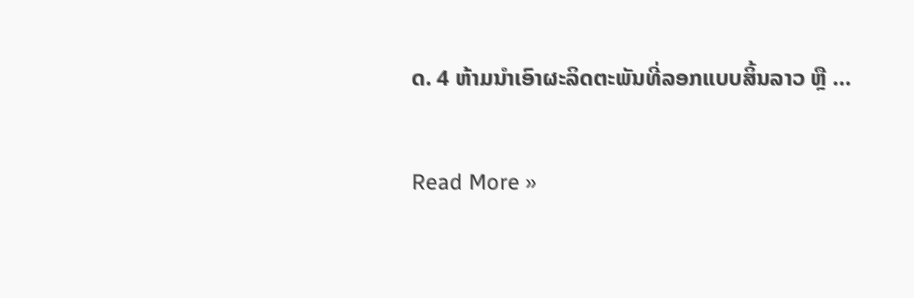ດ. 4 ຫ້າມນຳເອົາຜະລິດຕະພັນທີ່ລອກແບບສິ້ນລາວ ຫຼື …

Read More »